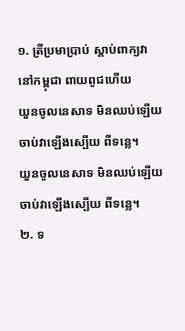១. ត្រីប្រមាប្រាប់ ស្ដាប់ពាក្យវា
នៅកម្ពុជា ពាយពូជហើយ
យួនចូលនេសាទ មិនឈប់ឡើយ
ចាប់វាឡើងស្បើយ ពីទន្លេ។
យួនចូលនេសាទ មិនឈប់ឡើយ
ចាប់វាឡើងស្បើយ ពីទន្លេ។
២. ទ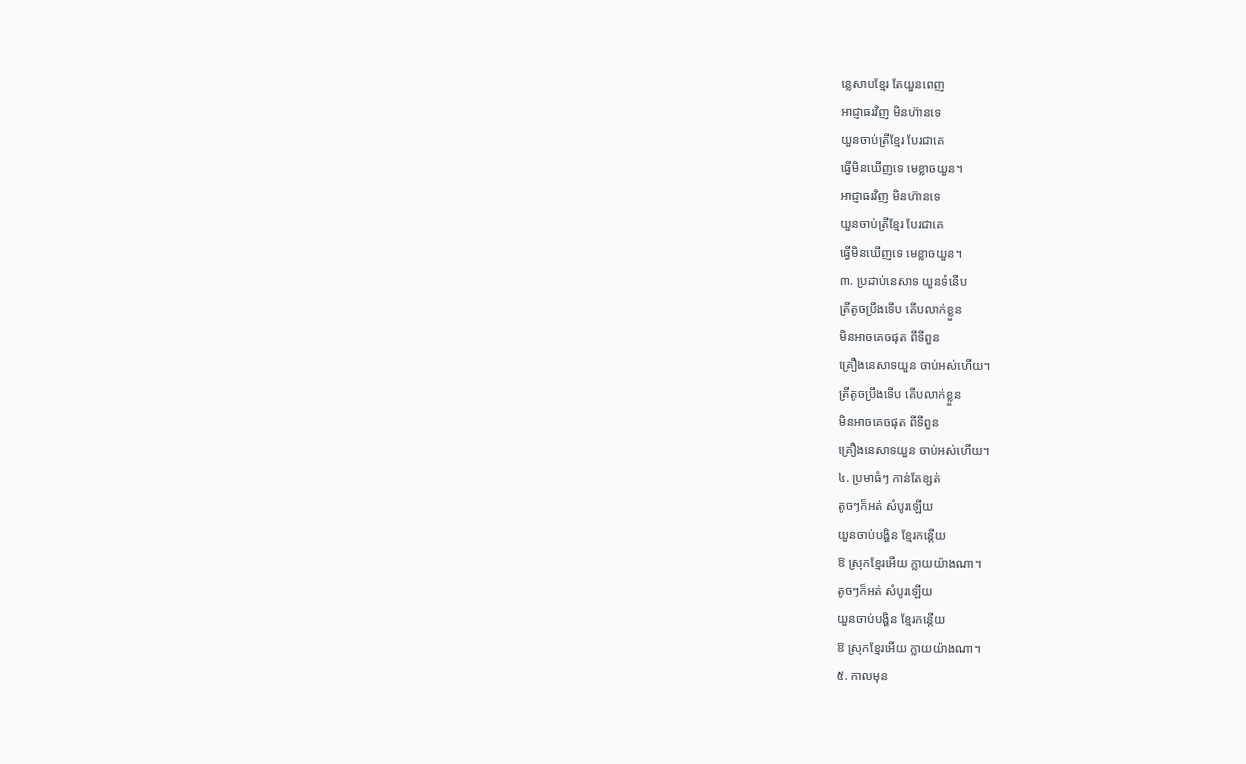ន្លេសាបខ្មែរ តែយួនពេញ
អាជ្ញាធរវិញ មិនហ៊ានទេ
យួនចាប់ត្រីខ្មែរ បែរជាគេ
ធ្វើមិនឃើញទេ មេខ្លាចយួន។
អាជ្ញាធរវិញ មិនហ៊ានទេ
យួនចាប់ត្រីខ្មែរ បែរជាគេ
ធ្វើមិនឃើញទេ មេខ្លាចយួន។
៣. ប្រដាប់នេសាទ យួនទំនើប
ត្រីតូចប្រឹងទើប គើបលាក់ខ្លួន
មិនអាចគេចផុត ពីទីពួន
គ្រឿងនេសាទយួន ចាប់អស់ហើយ។
ត្រីតូចប្រឹងទើប គើបលាក់ខ្លួន
មិនអាចគេចផុត ពីទីពួន
គ្រឿងនេសាទយួន ចាប់អស់ហើយ។
៤. ប្រមាធំៗ កាន់តែខ្សត់
តូចៗក៏អត់ សំបូរឡើយ
យួនចាប់បង្ហិន ខ្មែរកន្តើយ
ឱ ស្រុកខ្មែរអើយ ក្លាយយ៉ាងណា។
តូចៗក៏អត់ សំបូរឡើយ
យួនចាប់បង្ហិន ខ្មែរកន្តើយ
ឱ ស្រុកខ្មែរអើយ ក្លាយយ៉ាងណា។
៥. កាលមុន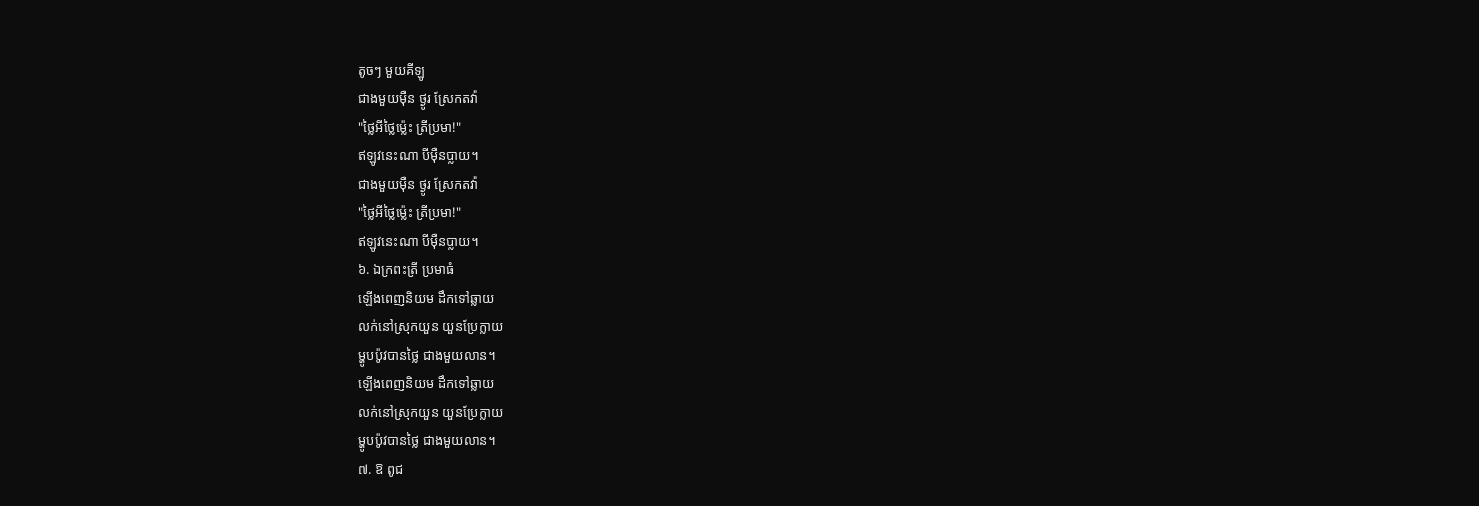តូចៗ មួយគីឡូ
ជាងមួយម៉ឺន ថ្ងូរ ស្រែកតវ៉ា
"ថ្លៃអីថ្លៃម្ល៉េះ ត្រីប្រមា!"
ឥឡូវនេះណា បីម៉ឺនប្លាយ។
ជាងមួយម៉ឺន ថ្ងូរ ស្រែកតវ៉ា
"ថ្លៃអីថ្លៃម្ល៉េះ ត្រីប្រមា!"
ឥឡូវនេះណា បីម៉ឺនប្លាយ។
៦. ឯក្រពះត្រី ប្រមាធំ
ឡើងពេញនិយម ដឹកទៅឆ្លាយ
លក់នៅស្រុកយួន យួនប្រែក្លាយ
ម្ហូបប៉ូវបានថ្លៃ ជាងមួយលាន។
ឡើងពេញនិយម ដឹកទៅឆ្លាយ
លក់នៅស្រុកយួន យួនប្រែក្លាយ
ម្ហូបប៉ូវបានថ្លៃ ជាងមួយលាន។
៧. ឱ ពូជ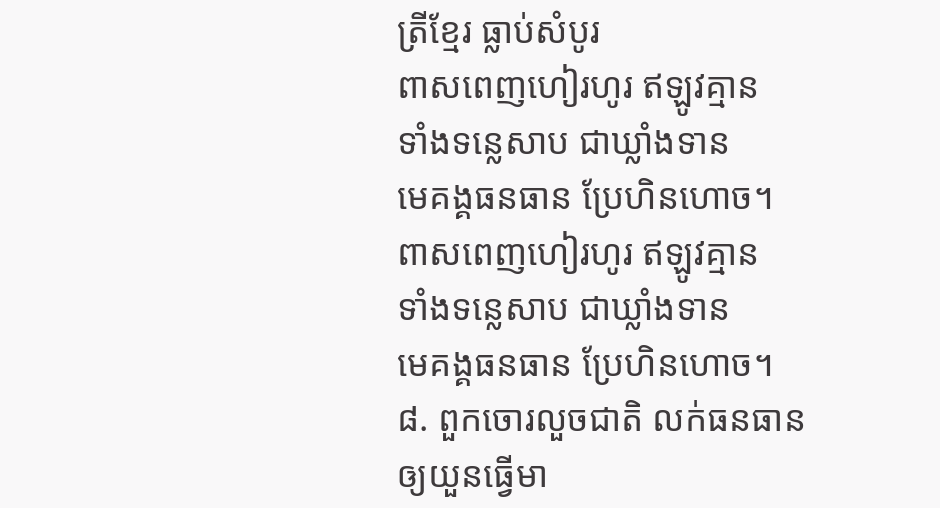ត្រីខ្មែរ ធ្លាប់សំបូរ
ពាសពេញហៀរហូរ ឥឡូវគ្មាន
ទាំងទន្លេសាប ជាឃ្លាំងទាន
មេគង្គធនធាន ប្រែហិនហោច។
ពាសពេញហៀរហូរ ឥឡូវគ្មាន
ទាំងទន្លេសាប ជាឃ្លាំងទាន
មេគង្គធនធាន ប្រែហិនហោច។
៨. ពួកចោរលួចជាតិ លក់ធនធាន
ឲ្យយួនធ្វើមា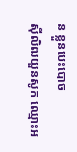ន ខ្លួនបេះបោច
ស៊ីលិឍយួនសូក ឈ្មោះអ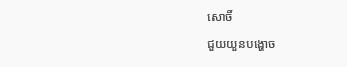សោចិ៍
ជួយយួនបង្ហោច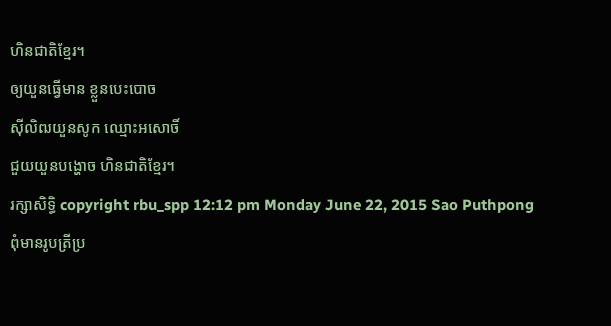ហិនជាតិខ្មែរ។
ឲ្យយួនធ្វើមាន ខ្លួនបេះបោច
ស៊ីលិឍយួនសូក ឈ្មោះអសោចិ៍
ជួយយួនបង្ហោច ហិនជាតិខ្មែរ។
រក្សាសិទ្ធិ copyright rbu_spp 12:12 pm Monday June 22, 2015 Sao Puthpong
ពុំមានរូបត្រីប្រ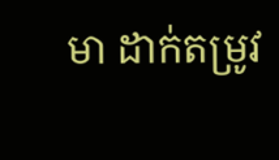មា ដាក់តម្រូវ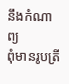នឹងកំណាព្យ
ពុំមានរូបត្រី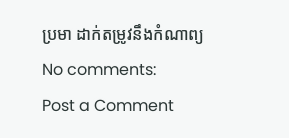ប្រមា ដាក់តម្រូវនឹងកំណាព្យ
No comments:
Post a Comment